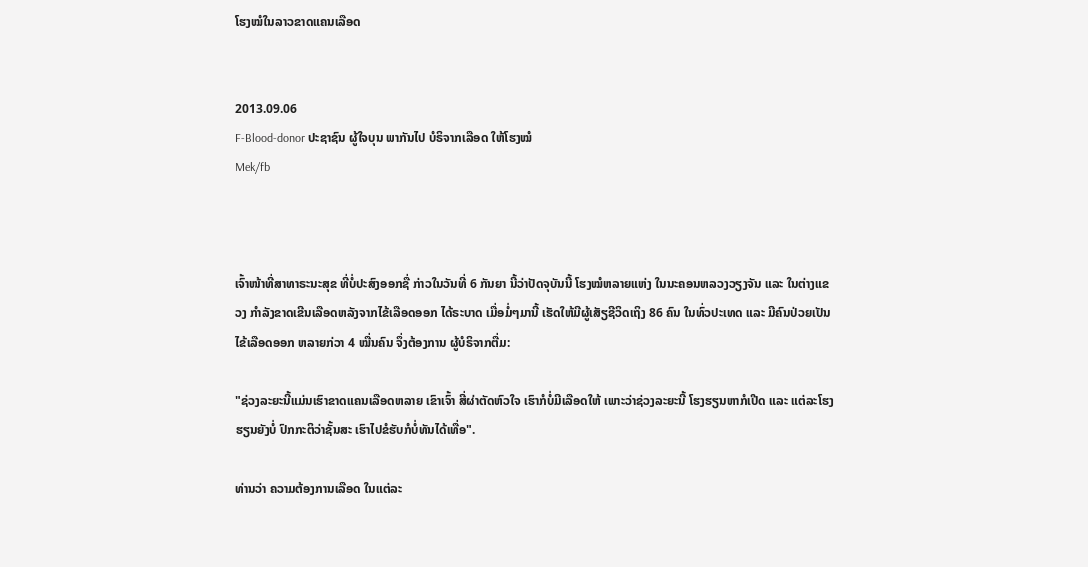ໂຮງໝໍໃນລາວຂາດແຄນເລືອດ


2013.09.06
F-Blood-donor ປະຊາຊົນ ຜູ້ໃຈບຸນ ພາກັນໄປ ບໍຣິຈາກເລືອດ ໃຫ້ໂຮງໝໍ
Mek/fb



ເຈົ້າໜ້າທີ່ສາທາຣະນະສຸຂ ທີ່ບໍ່ປະສົງອອກຊື່ ກ່າວໃນວັນທີ່ 6 ກັນຍາ ນີ້ວ່າປັດຈຸບັນນີ້ ໂຮງໝໍຫລາຍແຫ່ງ ໃນນະຄອນຫລວງວຽງຈັນ ແລະ ໃນຕ່າງແຂວງ ກໍາລັງຂາດເຂີນເລືອດຫລັງຈາກໄຂ້ເລືອດອອກ ໄດ້ຣະບາດ ເມື່ອມໍ່ໆມານີ້ ເຮັດໃຫ້ມີຜູ້ເສັຽຊີວິດເຖິງ 86 ຄົນ ໃນທົ່ວປະເທດ ແລະ ມີຄົນປ່ວຍເປັນ ໄຂ້ເລືອດອອກ ຫລາຍກ່ວາ 4 ໝື່ນຄົນ ຈຶ່ງຕ້ອງການ ຜູ້ບໍຣິຈາກຕື່ມ:

"ຊ່ວງລະຍະນີ້ແມ່ນເຮົາຂາດແຄນເລືອດຫລາຍ ເຂົາເຈົ້າ ສີ່ຜ່າຕັດຫົວໃຈ ເຮົາກໍບໍ່ມີເລືອດໃຫ້ ເພາະວ່າຊ່ວງລະຍະນີ້ ໂຮງຮຽນຫາກໍເປີດ ແລະ ແຕ່ລະໂຮງຮຽນຍັງບໍ່ ປົກກະຕິວ່າຊັ້ນສະ ເຮົາໄປຂໍຮັບກໍບໍ່ທັນໄດ້ເທື່ອ".

ທ່ານວ່າ ຄວາມຕ້ອງການເລືອດ ໃນແຕ່ລະ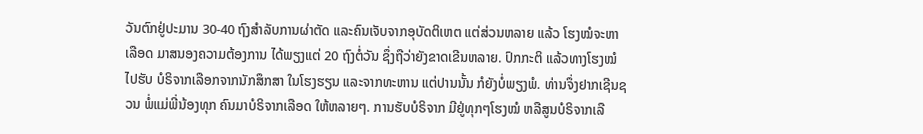ວັນຕົກຢູ່ປະມານ 30-40 ຖົງສໍາລັບການຜ່າຕັດ ແລະຄົນເຈັບຈາກອຸບັດຕິເຫຕ ແຕ່ສ່ວນຫລາຍ ແລ້ວ ໂຮງໝໍຈະຫາເລືອດ ມາສນອງຄວາມຕ້ອງການ ໄດ້ພຽງແຕ່ 20 ຖົງຕໍ່ວັນ ຊຶ່ງຖືວ່າຍັງຂາດເຂີນຫລາຍ. ປົກກະຕິ ແລ້ວທາງໂຮງໝໍ ໄປຮັບ ບໍຣິຈາກເລືອກຈາກນັກສຶກສາ ໃນໂຮງຮຽນ ແລະຈາກທະຫານ ແຕ່ປານນັ້ນ ກໍຍັງບໍ່ພຽງພໍ. ທ່ານຈຶ່ງຢາກເຊີນຊວນ ພໍ່ແມ່ພີ່ນ້ອງທຸກ ຄົນມາບໍຣິຈາກເລືອດ ໃຫ້ຫລາຍໆ. ການຮັບບໍຣິຈາກ ມີຢູ່ທຸກໆໂຮງໝໍ ຫລືສູນບໍຣິຈາກເລື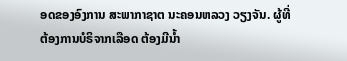ອດຂອງອົງການ ສະພາກາຊາຕ ນະຄອນຫລວງ ວຽງຈັນ. ຜູ້ທີ່ຕ້ອງການບໍຣິຈາກເລືອດ ຕ້ອງມີນໍ້າ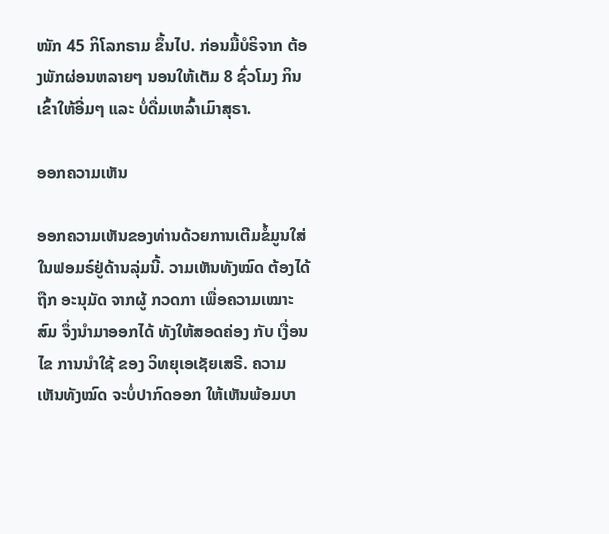ໜັກ 45 ກິໂລກຣາມ ຂຶ້ນໄປ. ກ່ອນມື້ບໍຣິຈາກ ຕ້ອງພັກຜ່ອນຫລາຍໆ ນອນໃຫ້ເຕັມ 8 ຊົ່ວໂມງ ກິນເຂົ້າໃຫ້ອີ່ມໆ ແລະ ບໍ່ດື່ມເຫລົ້າເມົາສຸຣາ.

ອອກຄວາມເຫັນ

ອອກຄວາມເຫັນຂອງທ່ານດ້ວຍການເຕີມຂໍ້ມູນໃສ່ໃນຟອມຣ໌ຢູ່ດ້ານລຸ່ມນີ້. ວາມເຫັນທັງໝົດ ຕ້ອງໄດ້ຖືກ ອະນຸມັດ ຈາກຜູ້ ກວດກາ ເພື່ອຄວາມເໝາະສົມ ຈຶ່ງນໍາມາອອກໄດ້ ທັງໃຫ້ສອດຄ່ອງ ກັບ ເງື່ອນໄຂ ການນຳໃຊ້ ຂອງ ວິທຍຸເອເຊັຍເສຣີ. ຄວາມເຫັນທັງໝົດ ຈະບໍ່ປາກົດອອກ ໃຫ້ເຫັນພ້ອມບາ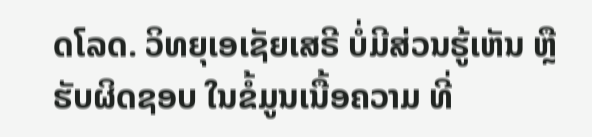ດໂລດ. ວິທຍຸເອເຊັຍເສຣີ ບໍ່ມີສ່ວນຮູ້ເຫັນ ຫຼືຮັບຜິດຊອບ ໃນຂໍ້ມູນເນື້ອຄວາມ ທີ່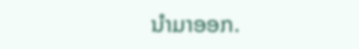ນໍາມາອອກ.